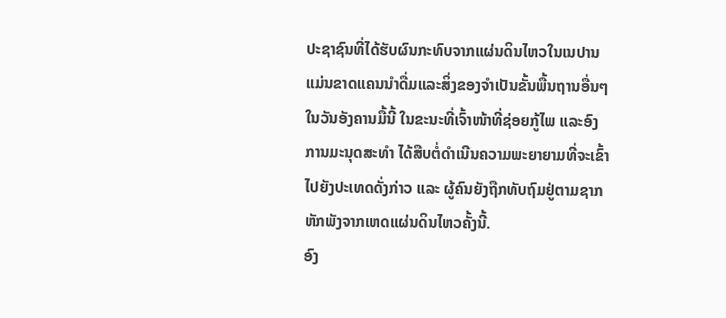ປະຊາຊົນທີ່ໄດ້ຮັບຜົນກະທົບຈາກແຜ່ນດິນໄຫວໃນເນປານ ແມ່ນຂາດແຄນນຳດື່ມແລະສິ່ງຂອງຈຳເປັນຂັ້ນພື້ນຖານອື່ນໆ ໃນວັນອັງຄານມື້ນີ້ ໃນຂະນະທີ່ເຈົ້າໜ້າທີ່ຊ່ອຍກູ້ໄພ ແລະອົງການມະນຸດສະທຳ ໄດ້ສືບຕໍ່ດຳເນີນຄວາມພະຍາຍາມທີ່ຈະເຂົ້າໄປຍັງປະເທດດັ່ງກ່າວ ແລະ ຜູ້ຄົນຍັງຖືກທັບຖົມຢູ່ຕາມຊາກຫັກພັງຈາກເຫດແຜ່ນດິນໄຫວຄັ້ງນີ້.
ອົງ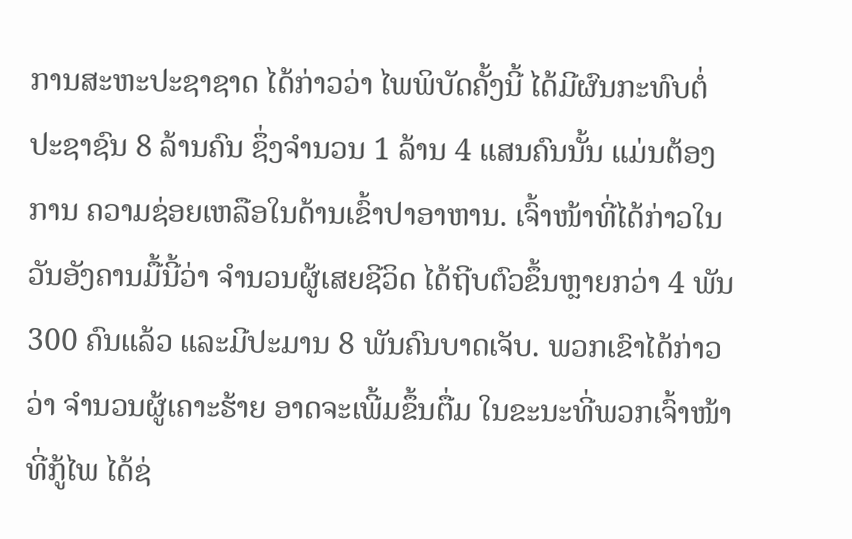ການສະຫະປະຊາຊາດ ໄດ້ກ່າວວ່າ ໄພພິບັດຄັ້ງນີ້ ໄດ້ມີຜົນກະທົບຕໍ່ປະຊາຊົນ 8 ລ້ານຄົນ ຊຶ່ງຈຳນວນ 1 ລ້ານ 4 ແສນຄົນນັ້ນ ແມ່ນຕ້ອງການ ຄວາມຊ່ອຍເຫລືອໃນດ້ານເຂົ້າປາອາຫານ. ເຈົ້າໜ້າທີ່ໄດ້ກ່າວໃນວັນອັງຄານມື້ນີ້ວ່າ ຈຳນວນຜູ້ເສຍຊີວິດ ໄດ້ຖີບຕົວຂຶ້ນຫຼາຍກວ່າ 4 ພັນ 300 ຄົນແລ້ວ ແລະມີປະມານ 8 ພັນຄົນບາດເຈັບ. ພວກເຂົາໄດ້ກ່າວວ່າ ຈຳນວນຜູ້ເຄາະຮ້າຍ ອາດຈະເພີ້ມຂຶ້ນຕື່ມ ໃນຂະນະທີ່ພວກເຈົ້າໜ້າທີ່ກູ້ໄພ ໄດ້ຊ່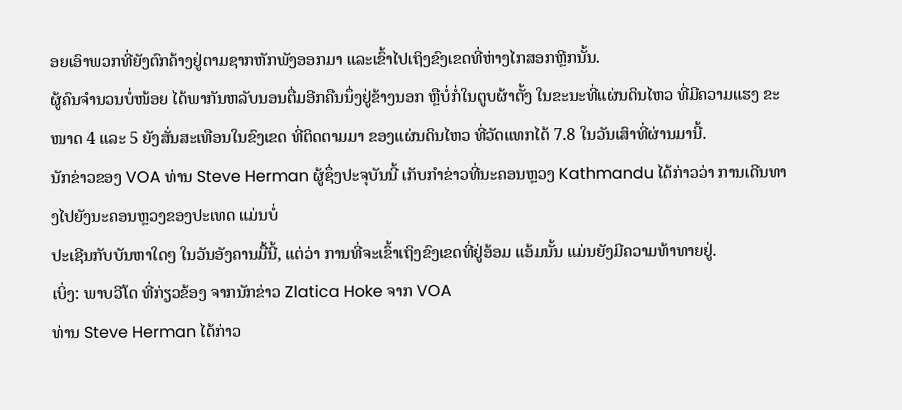ອຍເອົາພວກທີ່ຍັງຕົກຄ້າງຢູ່ຕາມຊາກຫັກພັງອອກມາ ແລະເຂົ້າໄປເຖິງຂົງເຂດທີ່ຫ່າງໄກສອກຫຼີກນັ້ນ.
ຜູ້ຄົນຈຳນວນບໍ່ໜ້ອຍ ໄດ້ພາກັນຫລັບນອນຕື່ມອີກຄືນນຶ່ງຢູ່ຂ້າງນອກ ຫຼືບໍ່ກໍ່ໃນຕູບຜ້າຕັ້ງ ໃນຂະນະທີ່ແຜ່ນດິນໄຫວ ທີ່ມີຄວາມແຮງ ຂະໜາດ 4 ແລະ 5 ຍັງສັ່ນສະເທືອນໃນຂົງເຂດ ທີ່ຕິດຕາມມາ ຂອງແຜ່ນດິນໄຫວ ທີ່ວັດແທກໄດ້ 7.8 ໃນວັນເສົາທີ່ຜ່ານມານີ້.
ນັກຂ່າວຂອງ VOA ທ່ານ Steve Herman ຜູ້ຊຶ່ງປະຈຸບັນນີ້ ເກັບກຳຂ່າວທີ່ນະຄອນຫຼວງ Kathmandu ໄດ້ກ່າວວ່າ ການເດີນທາງໄປຍັງນະຄອນຫຼວງຂອງປະເທດ ແມ່ນບໍ່
ປະເຊີນກັບບັນຫາໃດໆ ໃນວັນອັງຄານມື້ນີ້, ແຕ່ວ່າ ການທີ່ຈະເຂົ້າເຖິງຂົງເຂດທີ່ຢູ່ອ້ອມ ແອ້ມນັ້ນ ແມ່ນຍັງມີຄວາມທ້າທາຍຢູ່.
ເບິ່ງ: ພາບວີໂດ ທີ່ກ່ຽວຂ້ອງ ຈາກນັກຂ່າວ Zlatica Hoke ຈາກ VOA
ທ່ານ Steve Herman ໄດ້ກ່າວ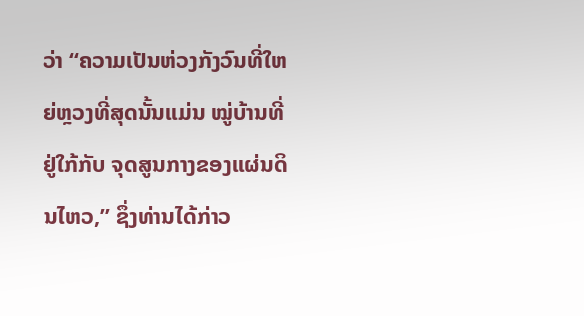ວ່າ “ຄວາມເປັນຫ່ວງກັງວົນທີ່ໃຫຍ່ຫຼວງທີ່ສຸດນັ້ນແມ່ນ ໝູ່ບ້ານທີ່ຢູ່ໃກ້ກັບ ຈຸດສູນກາງຂອງແຜ່ນດິນໄຫວ,” ຊຶ່ງທ່ານໄດ້ກ່າວ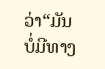ວ່າ“ມັນບໍ່ມີທາງ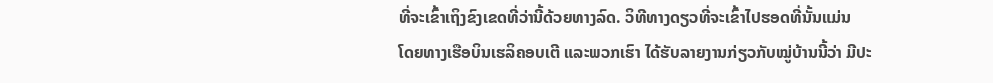ທີ່ຈະເຂົ້າເຖິງຂົງເຂດທີ່ວ່ານີ້ດ້ວຍທາງລົດ. ວິທີທາງດຽວທີ່ຈະເຂົ້າໄປຮອດທີ່ນັ້ນແມ່ນ
ໂດຍທາງເຮືອບິນເຮລິຄອບເຕີ ແລະພວກເຮົາ ໄດ້ຮັບລາຍງານກ່ຽວກັບໝູ່ບ້ານນີ້ວ່າ ມີປະ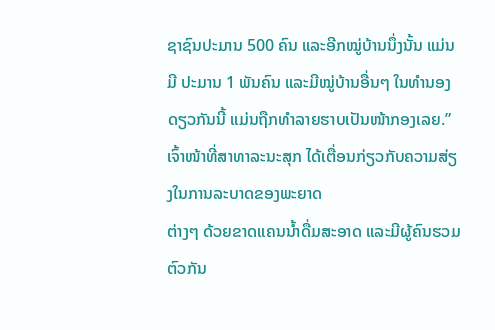ຊາຊົນປະມານ 500 ຄົນ ແລະອີກໝູ່ບ້ານນຶ່ງນັ້ນ ແມ່ນມີ ປະມານ 1 ພັນຄົນ ແລະມີໝູ່ບ້ານອື່ນໆ ໃນທຳນອງດຽວກັນນີ້ ແມ່ນຖືກທຳລາຍຮາບເປັນໜ້າກອງເລຍ.”
ເຈົ້າໜ້າທີ່ສາທາລະນະສຸກ ໄດ້ເຕື່ອນກ່ຽວກັບຄວາມສ່ຽງໃນການລະບາດຂອງພະຍາດ
ຕ່າງໆ ດ້ວຍຂາດແຄນນ້ຳດື່ມສະອາດ ແລະມີຜູ້ຄົນຮວມຕົວກັນ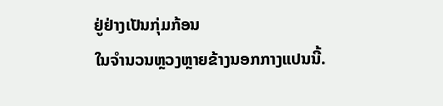ຢູ່ຢ່າງເປັນກຸ່ມກ້ອນ
ໃນຈຳນວນຫຼວງຫຼາຍຂ້າງນອກກາງແປນນີ້.